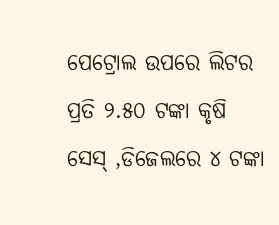ପେଟ୍ରୋଲ ଉପରେ ଲିଟର ପ୍ରତି ୨.୫୦ ଟଙ୍କା କୃଷି ସେସ୍ ,ଡିଜେଲରେ ୪ ଟଙ୍କା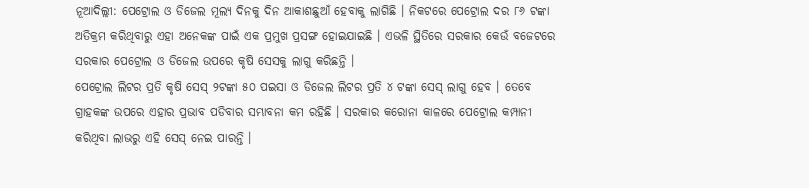ନୂଆଦିଲ୍ଲୀ: ପେଟ୍ରୋଲ ଓ ଡିଜେଲ ମୂଲ୍ୟ ଦିନକୁ ଦିନ ଆକାଶଛୁଆଁ ହେବାକୁ ଲାଗିଛି । ନିକଟରେ ପେଟ୍ରୋଲ ଦର ୮୬ ଟଙ୍କା ଅତିକ୍ରମ କରିଥିବାରୁ ଏହା ଅନେକଙ୍କ ପାଇଁ ଏକ ପ୍ରମୁଖ ପ୍ରସଙ୍ଗ ହୋଇଯାଇଛି । ଏଭଳି ସ୍ଥିତିରେ ସରକାର କେଉଁ ବଜେଟରେ ସରକାର ପେଟ୍ରୋଲ ଓ ଡିଜେଲ ଉପରେ କୃଷି ସେସକୁ ଲାଗୁ କରିଛନ୍ତି ।
ପେଟ୍ରୋଲ ଲିଟର ପ୍ରତି କୃଷି ସେସ୍ ୨ଟଙ୍କା ୫୦ ପଇସା ଓ ଡିଜେଲ ଲିଟର ପ୍ରତି ୪ ଟଙ୍କା ସେସ୍ ଲାଗୁ ହେବ । ତେବେ ଗ୍ରାହକଙ୍କ ଉପରେ ଏହାର ପ୍ରଭାବ ପଡିବାର ସମ୍ଭାବନା କମ ରହିଛି । ସରକାର କରୋନା କାଳରେ ପେଟ୍ରୋଲ କମ୍ପାନୀ କରିଥିବା ଲାଭରୁ ଏହି ସେସ୍ ନେଇ ପାରନ୍ତି ।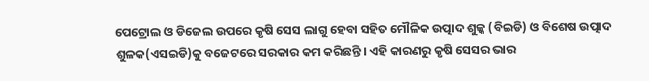ପେଟ୍ରୋଲ ଓ ଡିଜେଲ ଉପରେ କୃଷି ସେସ ଲାଗୁ ହେବା ସହିତ ମୌଳିକ ଉତ୍ପାଦ ଶୁଳ୍କ (ବିଇଡି) ଓ ବିଶେଷ ଉତ୍ପାଦ ଶୁଳକ(ଏସଇଡି)କୁ ବଜେଟରେ ସରକାର କମ କରିଛନ୍ତି । ଏହି କାରଣରୁ କୃଷି ସେସର ଭାର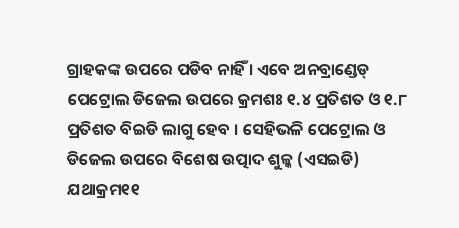ଗ୍ରାହକଙ୍କ ଉପରେ ପଡିବ ନାହିଁ । ଏବେ ଅନବ୍ରାଣ୍ଡେଡ୍ ପେଟ୍ରୋଲ ଡିଜେଲ ଉପରେ କ୍ରମଶଃ ୧.୪ ପ୍ରତିଶତ ଓ ୧.୮ ପ୍ରତିଶତ ବିଇଡି ଲାଗୁ ହେବ । ସେହିଭଳି ପେଟ୍ରୋଲ ଓ ଡିଜେଲ ଉପରେ ବିଶେଷ ଉତ୍ପାଦ ଶୁଳ୍କ (ଏସଇଡି) ଯଥାକ୍ରମ୧୧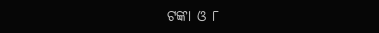ଟଙ୍କା ଓ ୮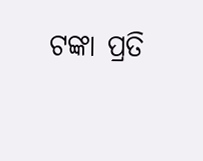ଟଙ୍କା ପ୍ରତି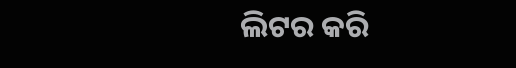ଲିଟର କରି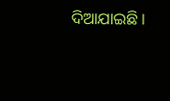ଦିଆଯାଇଛି ।